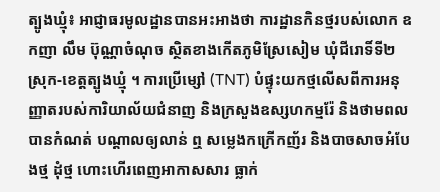ត្បូងឃ្មុំ៖ អាជ្ញាធរមូលដ្ឋានបានអះអាងថា ការដ្ឋានកិនថ្មរបស់លោក ឧកញា លឹម ប៊ុណ្ណាចំណុច ស្ថិតខាងកើតភូមិស្រែសៀម ឃុំជីរោទិ៍ទី២ ស្រុក-ខេត្តត្បូងឃ្មុំ ។ ការប្រើម្សៅ (TNT) បំផ្ទុះយកថ្មលើសពីការអនុញ្ញាតរបស់ការិយាល័យជំនាញ និងក្រសួងឧស្សហកម្មរ៉ែ និងថាមពល បានកំណត់ បណ្តាលឲ្យលាន់ ឮ សម្លេងកក្រើកញ័រ និងបាចសាចអំបែងថ្ម ដុំថ្ម ហោះហើរពេញអាកាសសារ ធ្លាក់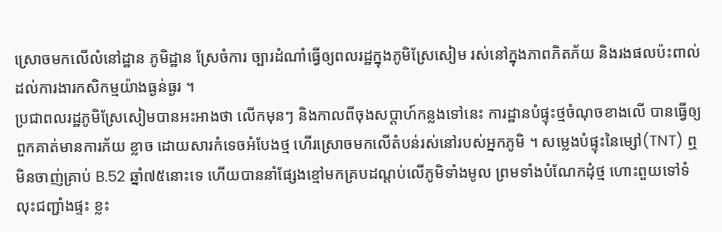ស្រោចមកលើលំនៅដ្ឋាន ភូមិដ្ឋាន ស្រែចំការ ច្បារដំណាំធ្វើឲ្យពលរដ្ឋក្នុងភូមិស្រែសៀម រស់នៅក្នុងភាពភិតភ័យ និងរងផលប៉ះពាល់ដល់ការងារកសិកម្មយ៉ាងធ្ងន់ធ្ងរ ។
ប្រជាពលរដ្ឋភូមិស្រែសៀមបានអះអាងថា លើកមុនៗ និងកាលពីចុងសប្តាហ៍កន្លងទៅនេះ ការដ្ឋានបំផ្ទុះថ្មចំណុចខាងលើ បានធ្វើឲ្យពួកគាត់មានការភ័យ ខ្លាច ដោយសារកំទេចអំបែងថ្ម ហើរស្រោចមកលើតំបន់រស់នៅរបស់អ្នកភូមិ ។ សម្លេងបំផ្ទុះនៃម្សៅ(TNT) ឮ មិនចាញ់គ្រាប់ B.52 ឆ្នាំ៧៥នោះទេ ហើយបាននាំផ្សែងខ្មៅមកគ្របដណ្តប់លើភូមិទាំងមូល ព្រមទាំងបំណែកដុំថ្ម ហោះពួយទៅទំលុះជញ្ជាំងផ្ទះ ខ្លះ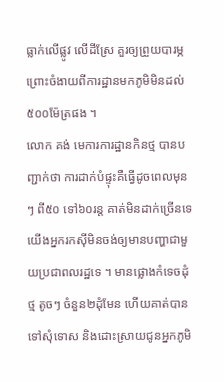ធ្លាក់លើផ្លូវ លើដីស្រែ គួរឲ្យព្រួយបារម្ភ ព្រោះចំងាយពីការដ្ឋានមកភូមិមិនដល់៥០០ម៉ែត្រផង ។
លោក គង់ មេការការដ្ឋានកិនថ្ម បានបញ្ជាក់ថា ការដាក់បំផ្ទុះគឺធ្វើដូចពេលមុនៗ ពី៥០ ទៅ៦០រន្ត គាត់មិនដាក់ច្រើនទេ យើងអ្នករកស៊ីមិនចង់ឲ្យមានបញ្ហាជាមួយប្រជាពលរដ្ឋទេ ។ មានផ្លោងកំទេចដុំថ្ម តូចៗ ចំនួន២ដុំមែន ហើយគាត់បានទៅសុំទោស និងដោះស្រាយជូនអ្នកភូមិ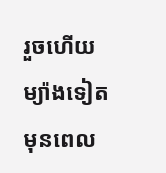រួចហើយ ម្យ៉ាងទៀត មុនពេល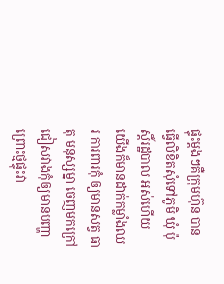ផ្ទុះម្តងៗគឺក្រុមហ៊ុន បានធ្វើលិខិតសុំទៅភូមិ ឃុំ ប៉ុស្តិ៍រដ្ឋបាល អស់ហើយ យើងក៏មានដាក់កម្លាំងឈរ ការពារកុំ ឲ្យមានសត្វ ធាតុ មនុស្សម្នា ចេញមកក្រៅ ជៀសវាងកុំឲ្យមានបញ្ហា ព្រោះថ្មផ្ទុះវា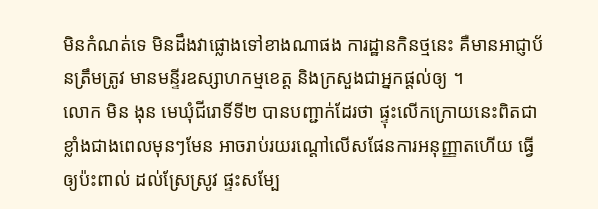មិនកំណត់ទេ មិនដឹងវាផ្លោងទៅខាងណាផង ការដ្ឋានកិនថ្មនេះ គឺមានអាជ្ញាប័នត្រឹមត្រូវ មានមន្ទីរឧស្សាហកម្មខេត្ត និងក្រសួងជាអ្នកផ្តល់ឲ្យ ។
លោក មិន ងុន មេឃុំជីរោទិ៍ទី២ បានបញ្ជាក់ដែរថា ផ្ទុះលើកក្រោយនេះពិតជាខ្លាំងជាងពេលមុនៗមែន អាចរាប់រយរណ្តៅលើសផែនការអនុញ្ញាតហើយ ធ្វើឲ្យប៉ះពាល់ ដល់ស្រែស្រូវ ផ្ទះសម្បែ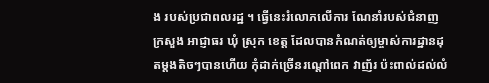ង របស់ប្រជាពលរដ្ឋ ។ ធ្វើនេះរំលោភលើការ ណែនាំរបស់ជំនាញ ក្រសួង អាជ្ញាធរ ឃុំ ស្រុក ខេត្ត ដែលបានកំណត់ឲ្យម្ចាស់ការដ្ឋានដុតម្តងតិចៗបានហើយ កុំដាក់ច្រើនរណ្តៅពេក វាញ័រ ប៉ះពាល់ដល់លំ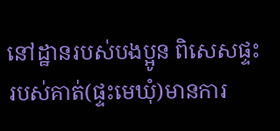នៅដ្ឋានរបស់បងប្អូន ពិសេសផ្ទះរបស់គាត់(ផ្ទះមេឃុំ)មានការ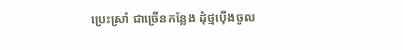ប្រេះស្រាំ ជាច្រើនកន្លែង ដុំថ្មប៉ើងចូល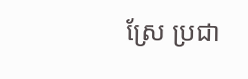ស្រែ ប្រជា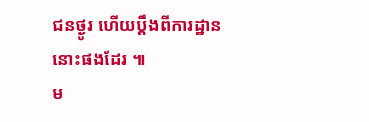ជនថ្ងូរ ហើយប្តឹងពីការដ្ឋាននោះផងដែរ ៕
ម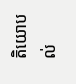តិយោបល់